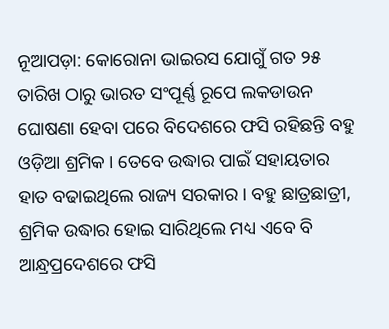ନୂଆପଡ଼ା: କୋରୋନା ଭାଇରସ ଯୋଗୁଁ ଗତ ୨୫ ତାରିଖ ଠାରୁ ଭାରତ ସଂପୂର୍ଣ୍ଣ ରୂପେ ଲକଡାଉନ ଘୋଷଣା ହେବା ପରେ ବିଦେଶରେ ଫସି ରହିଛନ୍ତି ବହୁ ଓଡ଼ିଆ ଶ୍ରମିକ । ତେବେ ଉଦ୍ଧାର ପାଇଁ ସହାୟତାର ହାତ ବଢାଇଥିଲେ ରାଜ୍ୟ ସରକାର । ବହୁ ଛାତ୍ରଛାତ୍ରୀ, ଶ୍ରମିକ ଉଦ୍ଧାର ହୋଇ ସାରିଥିଲେ ମଧ୍ୟ ଏବେ ବି ଆନ୍ଧ୍ରପ୍ରଦେଶରେ ଫସି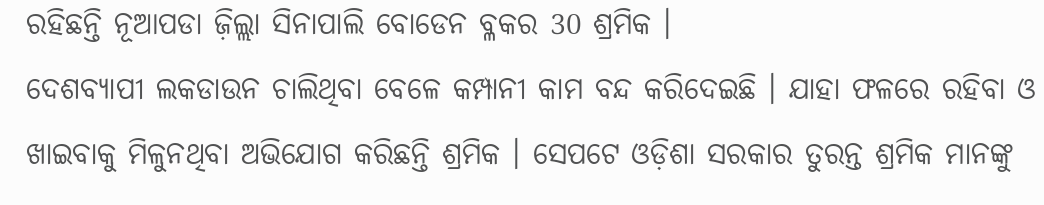ରହିଛନ୍ତି ନୂଆପଡା ଜ଼ିଲ୍ଲା ସିନାପାଲି ବୋଡେନ ବ୍ଳକର 30 ଶ୍ରମିକ ।
ଦେଶବ୍ୟାପୀ ଲକଡାଉନ ଚାଲିଥିବା ବେଳେ କମ୍ପାନୀ କାମ ବନ୍ଦ କରିଦେଇଛି । ଯାହା ଫଳରେ ରହିବା ଓ ଖାଇବାକୁ ମିଳୁନଥିବା ଅଭିଯୋଗ କରିଛନ୍ତି ଶ୍ରମିକ । ସେପଟେ ଓଡ଼ିଶା ସରକାର ତୁରନ୍ତ ଶ୍ରମିକ ମାନଙ୍କୁ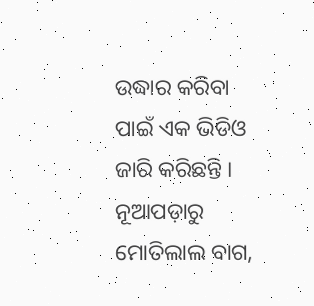ଉଦ୍ଧାର କରିବା ପାଇଁ ଏକ ଭିଡିଓ ଜାରି କରିଛନ୍ତି ।
ନୂଆପଡ଼ାରୁ ମୋତିଲାଲ ବାଗ,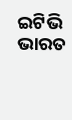ଇଟିଭି ଭାରତ